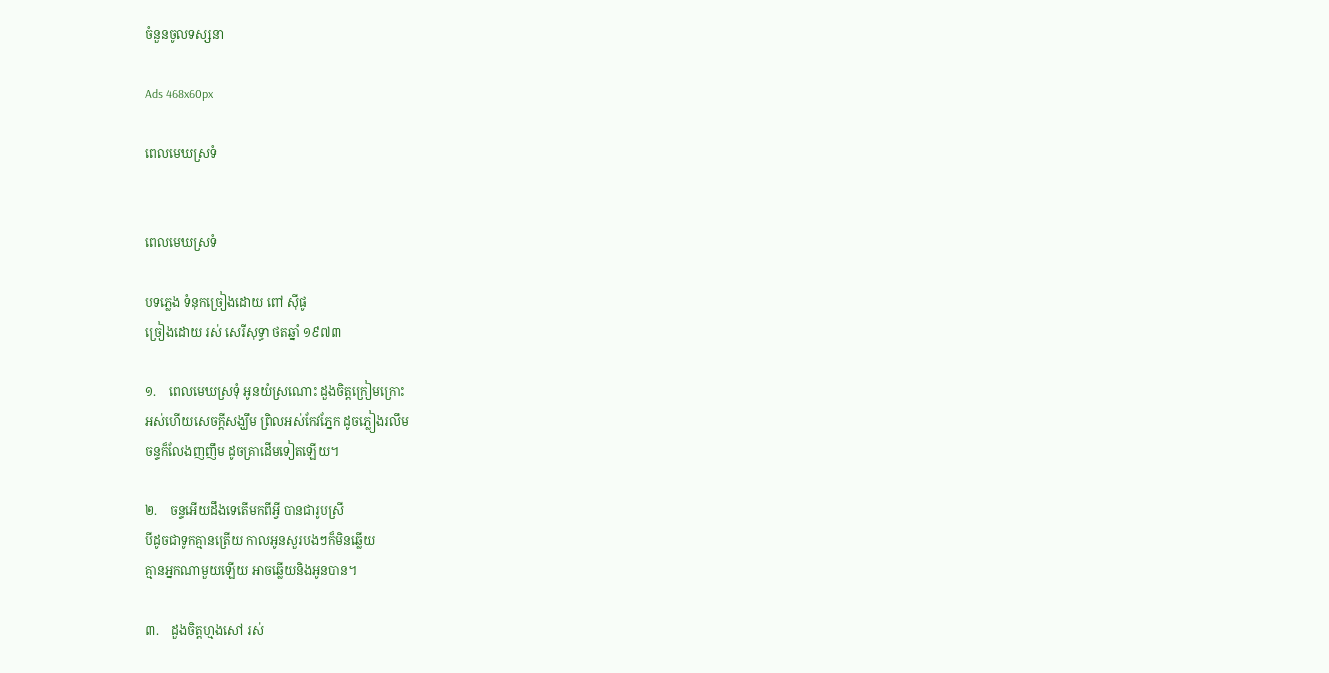ចំនួនចូលទស្សនា

Ads 468x60px

ពេលមេឃស្រទំ


ពេលមេឃស្រទំ

បទភ្លេង ទំនុកច្រៀងដោយ ពៅ ស៊ីផូ
ច្រៀងដោយ រស់ សេរីសុទ្ធា ថតឆ្នាំ ១៩៧៣

១.    ពេលមេឃស្រទុំ អូនយំស្រណោះ ដួងចិត្តក្រៀមក្រោះ
អស់ហើយសេចក្តីសង្ឃឹម ព្រិលអស់កែវភ្នែក ដូចភ្លៀងរលឹម
ចន្ទក៏លែងញញឹម ដូចគ្រាដើមទៀតឡើយ។

២.    ចន្ទអើយដឹងទេតើមកពីអ្វី បានជារូបស្រី
បីដូចជាទូកគ្មានត្រើយ កាលអូនសួរបងៗក៏មិនឆ្លើយ
គ្មានអ្នកណាមួយឡើយ អាចឆ្លើយនិងអូនបាន។

៣.    ដួងចិត្តហ្មងសៅ រស់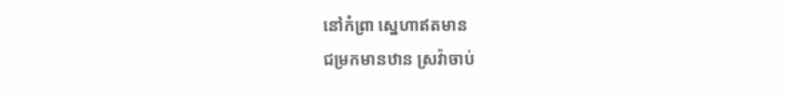នៅកំព្រា ស្នេហាឥតមាន
ជម្រកមានឋាន ស្រវ៉ាចាប់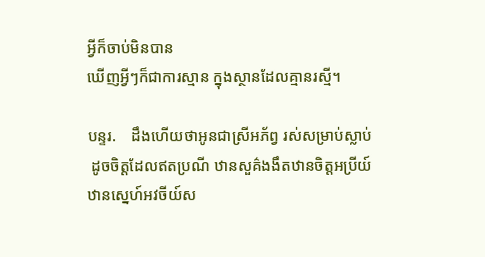អ្វីក៏ចាប់មិនបាន
ឃើញអ្វីៗក៏ជាការស្មាន ក្នុងស្ថានដែលគ្មានរស្មី។

បន្ទរ.    ដឹងហើយថាអូនជាស្រីអភ័ព្វ រស់សម្រាប់ស្លាប់
 ដូចចិត្តដែលឥតប្រណី ឋានសួគ៌ងងឹតឋានចិត្តអប្រីយ៍
ឋានស្នេហ៍អវចីយ៍ស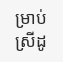ម្រាប់ស្រីដូ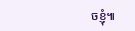ចខ្ញុំ៕